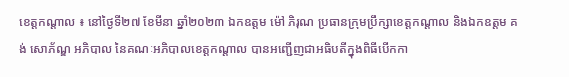ខេត្តកណ្ដាល ៖ នៅថ្ងៃទី២៧ ខែមីនា ឆ្នាំ២០២៣ ឯកឧត្តម ម៉ៅ ភិរុណ ប្រធានក្រុមប្រឹក្សាខេត្តកណ្ដាល និងឯកឧត្ដម គង់ សោភ័ណ្ឌ អភិបាល នៃគណៈអភិបាលខេត្តកណ្ដាល បានអញ្ជើញជាអធិបតីក្នុងពិធីបើកកា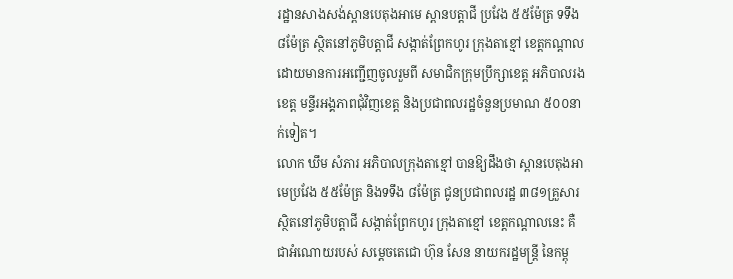រដ្ឋានសាងសង់ស្ពានបេតុងអាមេ ស្ពានបត្តាជី ប្រវែង ៥៥ម៉ែត្រ ទទឹង ៨ម៉ែត្រ ស្ថិតនៅភូមិបត្តាជី សង្កាត់ព្រែកហូរ ក្រុងតាខ្មៅ ខេត្តកណ្ដាល ដោយមានការអញ្ជើញចូលរួមពី សមាជិកក្រុមប្រឹក្សាខេត្ត អភិបាលរងខេត្ត មន្ទីរអង្គភាពជុំវិញខេត្ត និងប្រជាពលរដ្ឋចំនួនប្រមាណ ៥០០នាក់ទៀត។
លោក ឃឹម សំភារ អភិបាលក្រុងតាខ្មៅ បានឱ្យដឹងថា ស្ពានបេតុងអាមេប្រវែង ៥៥ម៉ែត្រ និងទទឹង ៨ម៉ែត្រ ជូនប្រជាពលរដ្ឋ ៣៨១គ្រួសារ ស្ថិតនៅភូមិបត្តាជី សង្កាត់ព្រែកហូរ ក្រុងតាខ្មៅ ខេត្តកណ្ដាលនេះ គឺជាអំណោយរបស់ សម្ដេចតេជោ ហ៊ុន សែន នាយករដ្ឋមន្ត្រី នៃកម្ពុ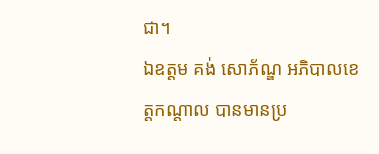ជា។
ឯឧត្ដម គង់ សោភ័ណ្ឌ អភិបាលខេត្តកណ្ដាល បានមានប្រ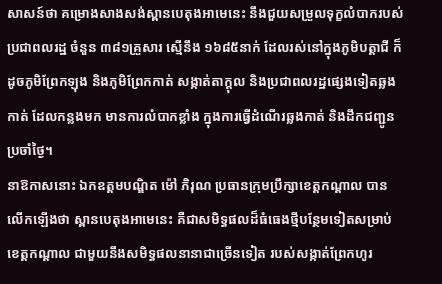សាសន៍ថា គម្រោងសាងសង់ស្ពានបេតុងអាមេនេះ នឹងជួយសម្រួលទុក្ខលំបាករបស់ប្រជាពលរដ្ឋ ចំនួន ៣៨១គ្រួសារ ស្មើនឹង ១៦៨៥នាក់ ដែលរស់នៅក្នុងភូមិបត្តាជី ក៏ដូចភូមិព្រែកឡុង និងភូមិព្រែកកាត់ សង្កាត់តាក្តុល និងប្រជាពលរដ្ឋផ្សេងទៀតឆ្លងកាត់ ដែលកន្លងមក មានការលំបាកខ្លាំង ក្នុងការធ្វើដំណើរឆ្លងកាត់ និងដឹកជញ្ជូនប្រចាំថ្ងៃ។
នាឱកាសនោះ ឯកឧត្ដមបណ្ឌិត ម៉ៅ ភិរុណ ប្រធានក្រុមប្រឹក្សាខេត្តកណ្ដាល បានលើកឡើងថា ស្ពានបេតុងអាមេនេះ គឺជាសមិទ្ធផលដ៏ធំធេងថ្មីបន្ថែមទៀតសម្រាប់ខេត្តកណ្តាល ជាមួយនឹងសមិទ្ធផលនានាជាច្រើនទៀត របស់សង្កាត់ព្រែកហូរ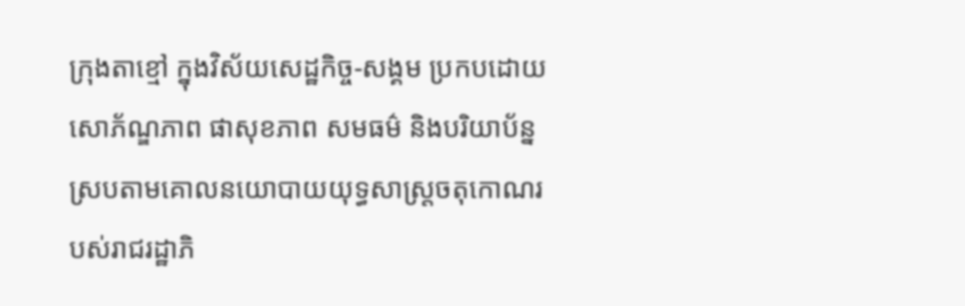ក្រុងតាខ្មៅ ក្នុងវិស័យសេដ្ឋកិច្ច-សង្គម ប្រកបដោយសោភ័ណ្ឌភាព ផាសុខភាព សមធម៌ និងបរិយាប័ន្ន ស្របតាមគោលនយោបាយយុទ្ធសាស្ត្រចតុកោណរបស់រាជរដ្ឋាភិ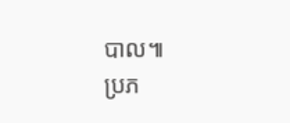បាល៕
ប្រភ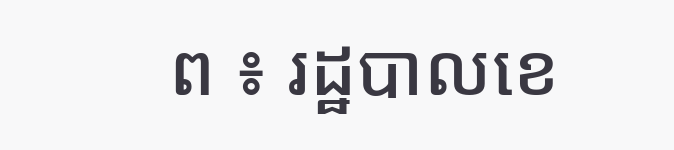ព ៖ រដ្ឋបាលខេ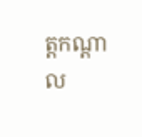ត្តកណ្ដាល